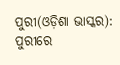ପୁରୀ(ଓଡ଼ିଶା ଭାସ୍କର): ପୁରୀରେ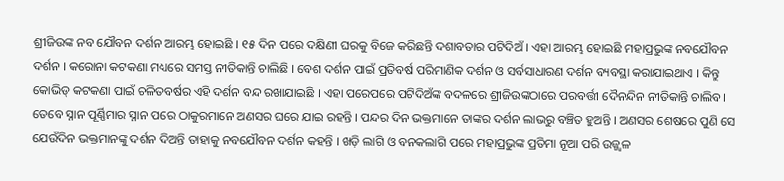ଶ୍ରୀଜିଉଙ୍କ ନବ ଯୌବନ ଦର୍ଶନ ଆରମ୍ଭ ହୋଇଛି । ୧୫ ଦିନ ପରେ ଦକ୍ଷିଣୀ ଘରକୁ ବିଜେ କରିଛନ୍ତି ଦଶାବତାର ପଟିଦିଅଁ । ଏହା ଆରମ୍ଭ ହୋଇଛି ମହାପ୍ରଭୁଙ୍କ ନବଯୌବନ ଦର୍ଶନ । କରୋନା କଟକଣା ମଧ୍ୟରେ ସମସ୍ତ ନୀତିକାନ୍ତି ଚାଲିଛି । ବେଶ ଦର୍ଶନ ପାଇଁ ପ୍ରତିବର୍ଷ ପରିମାଣିକ ଦର୍ଶନ ଓ ସର୍ବସାଧାରଣ ଦର୍ଶନ ବ୍ୟବସ୍ଥା କରାଯାଇଥାଏ । କିନ୍ତୁ କୋଭିଡ୍ କଟକଣା ପାଇଁ ଚଳିତବର୍ଷର ଏହି ଦର୍ଶନ ବନ୍ଦ ରଖାଯାଇଛି । ଏହା ପରେପରେ ପଟିଦିଅଁଙ୍କ ବଦଳରେ ଶ୍ରୀଜିଉଙ୍କଠାରେ ପରବର୍ତ୍ତୀ ଦୈନନ୍ଦିନ ନୀତିକାନ୍ତି ଚାଲିବ।
ତେବେ ସ୍ନାନ ପୂର୍ଣ୍ଣିମାର ସ୍ନାନ ପରେ ଠାକୁରମାନେ ଅଣସର ଘରେ ଯାଇ ରହନ୍ତି । ପନ୍ଦର ଦିନ ଭକ୍ତମାନେ ତାଙ୍କର ଦର୍ଶନ ଲାଭରୁ ବଞ୍ଚିତ ହୁଅନ୍ତି । ଅଣସର ଶେଷରେ ପୁଣି ସେ ଯେଉଁଦିନ ଭକ୍ତମାନଙ୍କୁ ଦର୍ଶନ ଦିଅନ୍ତି ତାହାକୁ ନବଯୌବନ ଦର୍ଶନ କହନ୍ତି । ଖଡ଼ି ଲାଗି ଓ ବନକଲାଗି ପରେ ମହାପ୍ରଭୁଙ୍କ ପ୍ରତିମା ନୂଆ ପରି ଉଜ୍ଜ୍ୱଳ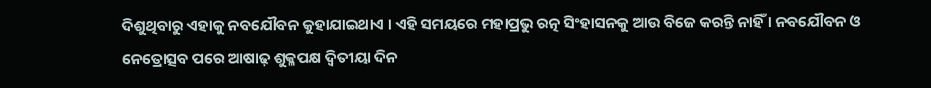ଦିଶୁଥିବାରୁ ଏହାକୁ ନବଯୌବନ କୁହାଯାଇଥାଏ । ଏହି ସମୟରେ ମହାପ୍ରଭୁ ରତ୍ନ ସିଂହାସନକୁ ଆଉ ବିଜେ କରନ୍ତି ନାହିଁ । ନବଯୌବନ ଓ ନେତ୍ରୋତ୍ସବ ପରେ ଆଷାଢ଼ ଶୁକ୍ଳପକ୍ଷ ଦ୍ୱିତୀୟା ଦିନ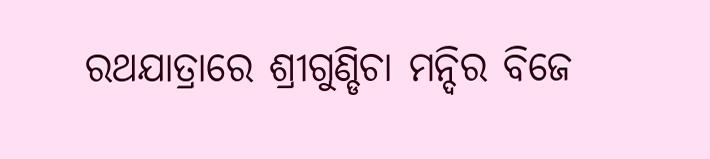ରଥଯାତ୍ରାରେ ଶ୍ରୀଗୁଣ୍ଡିଚା ମନ୍ଦିର ବିଜେ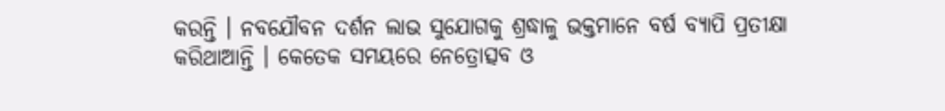କରନ୍ତି । ନବଯୌବନ ଦର୍ଶନ ଲାଭ ସୁଯୋଗକୁ ଶ୍ରଦ୍ଧାଳୁ ଭକ୍ତମାନେ ବର୍ଷ ବ୍ୟାପି ପ୍ରତୀକ୍ଷା କରିଥାଆନ୍ତି । କେତେକ ସମୟରେ ନେତ୍ରୋତ୍ସବ ଓ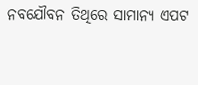ନବଯୌବନ ତିଥିରେ ସାମାନ୍ୟ ଏପଟ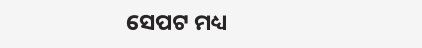ସେପଟ ମଧ୍ୟ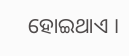ହୋଇଥାଏ ।